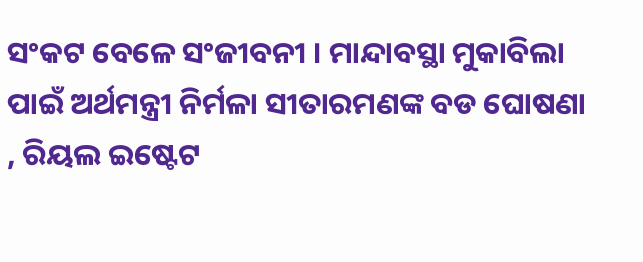ସଂକଟ ବେଳେ ସଂଜୀବନୀ । ମାନ୍ଦାବସ୍ଥା ମୁକାବିଲା ପାଇଁ ଅର୍ଥମନ୍ତ୍ରୀ ନିର୍ମଳା ସୀତାରମଣଙ୍କ ବଡ ଘୋଷଣା , ରିୟଲ ଇଷ୍ଟେଟ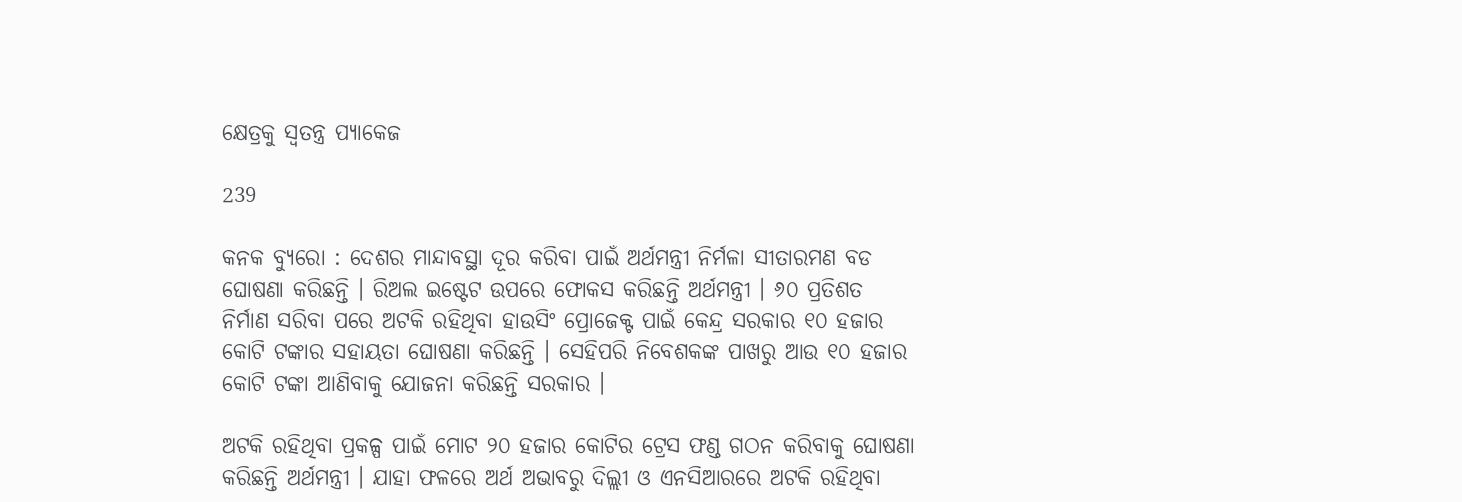କ୍ଷେତ୍ରକୁ ସ୍ୱତନ୍ତ୍ର ପ୍ୟାକେଜ

239

କନକ ବ୍ୟୁରୋ : ଦେଶର ମାନ୍ଦାବସ୍ଥା ଦୂର କରିବା ପାଇଁ ଅର୍ଥମନ୍ତ୍ରୀ ନିର୍ମଳା ସୀତାରମଣ ବଡ ଘୋଷଣା କରିଛନ୍ତି । ରିଅଲ ଇଷ୍ଟେଟ ଉପରେ ଫୋକସ କରିଛନ୍ତି ଅର୍ଥମନ୍ତ୍ରୀ । ୬୦ ପ୍ରତିଶତ ନିର୍ମାଣ ସରିବା ପରେ ଅଟକି ରହିଥିବା ହାଉସିଂ ପ୍ରୋଜେକ୍ଟ ପାଇଁ କେନ୍ଦ୍ର ସରକାର ୧୦ ହଜାର କୋଟି ଟଙ୍କାର ସହାୟତା ଘୋଷଣା କରିଛନ୍ତି । ସେହିପରି ନିବେଶକଙ୍କ ପାଖରୁ ଆଉ ୧୦ ହଜାର କୋଟି ଟଙ୍କା ଆଣିବାକୁ ଯୋଜନା କରିଛନ୍ତି ସରକାର ।

ଅଟକି ରହିଥିବା ପ୍ରକଳ୍ପ ପାଇଁ ମୋଟ ୨୦ ହଜାର କୋଟିର ଟ୍ରେସ ଫଣ୍ଡ ଗଠନ କରିବାକୁ ଘୋଷଣା କରିଛନ୍ତି ଅର୍ଥମନ୍ତ୍ରୀ । ଯାହା ଫଳରେ ଅର୍ଥ ଅଭାବରୁ ଦିଲ୍ଲୀ ଓ ଏନସିଆରରେ ଅଟକି ରହିଥିବା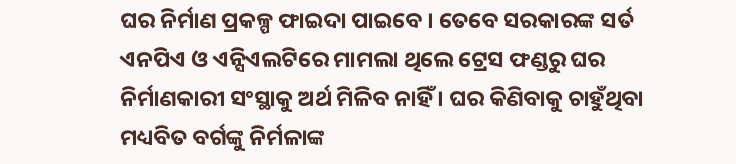ଘର ନିର୍ମାଣ ପ୍ରକଳ୍ପ ଫାଇଦା ପାଇବେ । ତେବେ ସରକାରଙ୍କ ସର୍ତ ଏନପିଏ ଓ ଏନ୍ସିଏଲଟିରେ ମାମଲା ଥିଲେ ଟ୍ରେସ ଫଣ୍ଡରୁ ଘର ନିର୍ମାଣକାରୀ ସଂସ୍ଥାକୁ ଅର୍ଥ ମିଳିବ ନାହିଁ । ଘର କିଣିବାକୁ ଚାହୁଁଥିବା ମଧ୍ୟବିତ ବର୍ଗଙ୍କୁ ନିର୍ମଳାଙ୍କ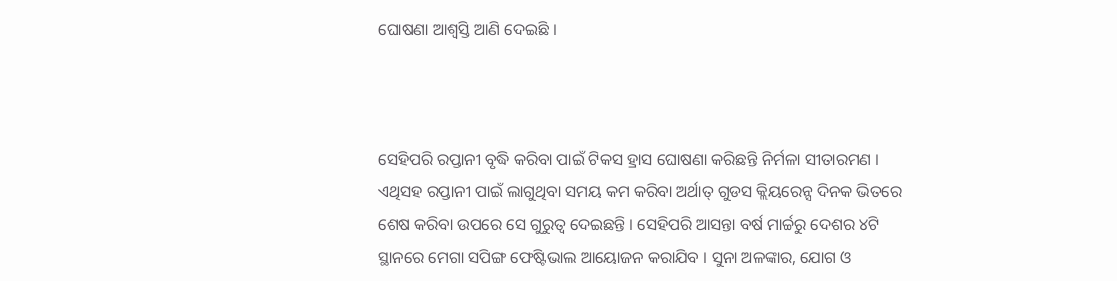ଘୋଷଣା ଆଶ୍ୱସ୍ତି ଆଣି ଦେଇଛି ।



ସେହିପରି ରପ୍ତାନୀ ବୃଦ୍ଧି କରିବା ପାଇଁ ଟିକସ ହ୍ରାସ ଘୋଷଣା କରିଛନ୍ତି ନିର୍ମଳା ସୀତାରମଣ । ଏଥିସହ ରପ୍ତାନୀ ପାଇଁ ଲାଗୁଥିବା ସମୟ କମ କରିବା ଅର୍ଥାତ୍ ଗୁଡସ କ୍ଲିୟରେନ୍ସ ଦିନକ ଭିତରେ ଶେଷ କରିବା ଉପରେ ସେ ଗୁରୁତ୍ୱ ଦେଇଛନ୍ତି । ସେହିପରି ଆସନ୍ତା ବର୍ଷ ମାର୍ଚ୍ଚରୁ ଦେଶର ୪ଟି ସ୍ଥାନରେ ମେଗା ସପିଙ୍ଗ ଫେଷ୍ଟିଭାଲ ଆୟୋଜନ କରାଯିବ । ସୁନା ଅଳଙ୍କାର, ଯୋଗ ଓ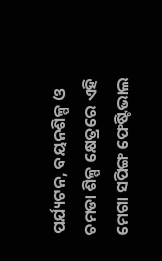ପର୍ଯ୍ୟଟନ, ବୟନଶିଳ୍ପ ଓ ଚମଡା ଶିଳ୍ପ କ୍ଷେତ୍ରରେ ଏହି ମେଗା ସପିଙ୍ଗ ଫେଷ୍ଟିଭାଲ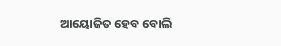ଆୟୋଜିତ ହେବ ବୋଲି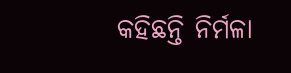କହିଛନ୍ତି ନିର୍ମଳା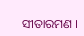ସୀତାରମଣ ।